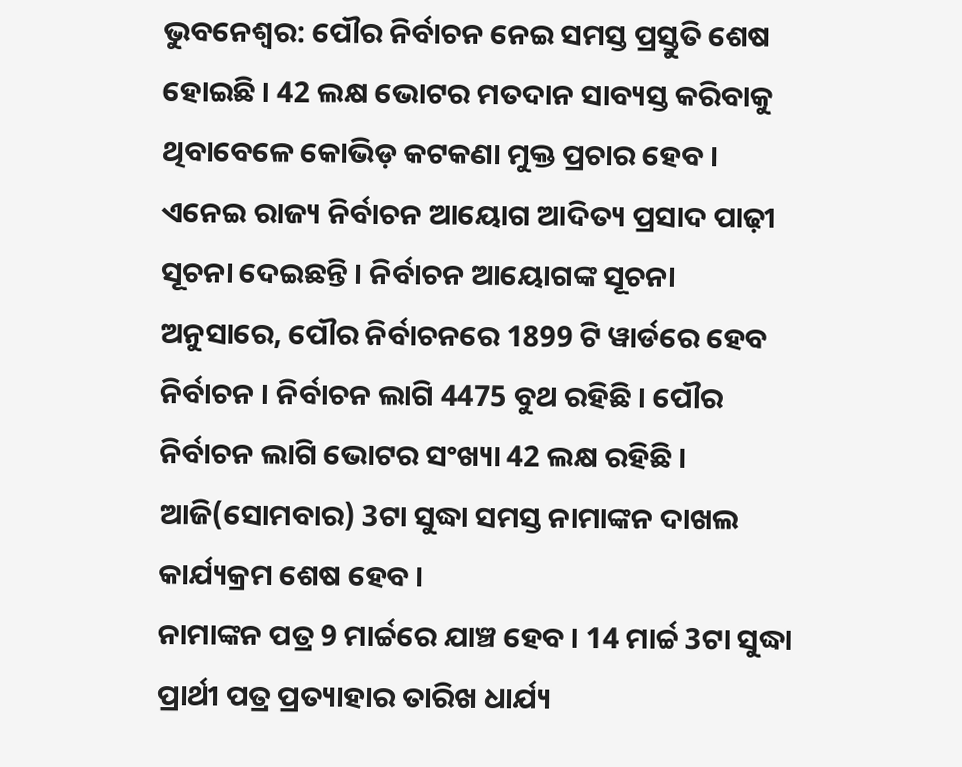ଭୁବନେଶ୍ବର: ପୌର ନିର୍ବାଚନ ନେଇ ସମସ୍ତ ପ୍ରସ୍ତୁତି ଶେଷ ହୋଇଛି । 42 ଲକ୍ଷ ଭୋଟର ମତଦାନ ସାବ୍ୟସ୍ତ କରିବାକୁ ଥିବାବେଳେ କୋଭିଡ଼ କଟକଣା ମୁକ୍ତ ପ୍ରଚାର ହେବ । ଏନେଇ ରାଜ୍ୟ ନିର୍ବାଚନ ଆୟୋଗ ଆଦିତ୍ୟ ପ୍ରସାଦ ପାଢ଼ୀ ସୂଚନା ଦେଇଛନ୍ତି । ନିର୍ବାଚନ ଆୟୋଗଙ୍କ ସୂଚନା ଅନୁସାରେ, ପୌର ନିର୍ବାଚନରେ 1899 ଟି ୱାର୍ଡରେ ହେବ ନିର୍ବାଚନ । ନିର୍ବାଚନ ଲାଗି 4475 ବୁଥ ରହିଛି । ପୌର ନିର୍ବାଚନ ଲାଗି ଭୋଟର ସଂଖ୍ୟା 42 ଲକ୍ଷ ରହିଛି । ଆଜି(ସୋମବାର) 3ଟା ସୁଦ୍ଧା ସମସ୍ତ ନାମାଙ୍କନ ଦାଖଲ କାର୍ଯ୍ୟକ୍ରମ ଶେଷ ହେବ ।
ନାମାଙ୍କନ ପତ୍ର 9 ମାର୍ଚ୍ଚରେ ଯାଞ୍ଚ ହେବ । 14 ମାର୍ଚ୍ଚ 3ଟା ସୁଦ୍ଧା ପ୍ରାର୍ଥୀ ପତ୍ର ପ୍ରତ୍ୟାହାର ତାରିଖ ଧାର୍ଯ୍ୟ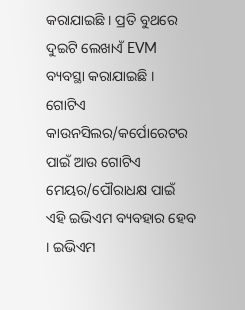କରାଯାଇଛି । ପ୍ରତି ବୁଥରେ ଦୁଇଟି ଲେଖାଏଁ EVM ବ୍ୟବସ୍ଥା କରାଯାଇଛି । ଗୋଟିଏ କାଉନସିଲର/କର୍ପୋରେଟର ପାଇଁ ଆଉ ଗୋଟିଏ ମେୟର/ପୌରାଧକ୍ଷ ପାଇଁ ଏହି ଇଭିଏମ ବ୍ୟବହାର ହେବ । ଇଭିଏମ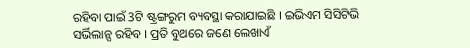ରହିବା ପାଇଁ 3ଟି ଷ୍ଟ୍ରଙ୍ଗରୁମ ବ୍ୟବସ୍ଥା କରାଯାଇଛି । ଇଭିଏମ ସିସିଟିଭି ସର୍ଭିଲାନ୍ସ ରହିବ । ପ୍ରତି ବୁଥରେ ଜଣେ ଲେଖାଏଁ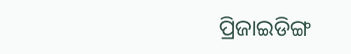ପ୍ରିଜାଇଡିଙ୍ଗ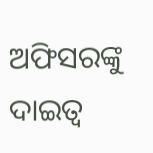ଅଫିସରଙ୍କୁ ଦାଇତ୍ୱ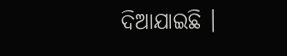ଦିଆଯାଇଛି ।